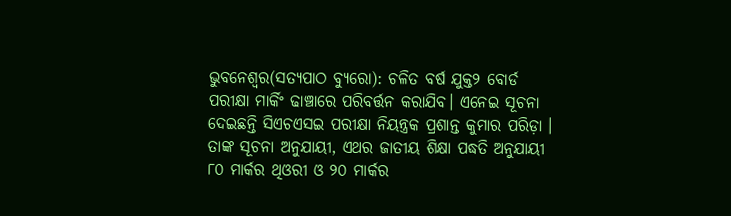ଭୁବନେଶ୍ୱର(ସତ୍ୟପାଠ ବ୍ୟୁରୋ): ଚଳିତ ବର୍ଷ ଯୁକ୍ତ୨ ବୋର୍ଡ ପରୀକ୍ଷା ମାର୍କିଂ ଢାଞ୍ଚାରେ ପରିବର୍ତ୍ତନ କରାଯିବ। ଏନେଇ ସୂଚନା ଦେଇଛନ୍ତି ସିଏଚଏସଇ ପରୀକ୍ଷା ନିୟନ୍ତ୍ରକ ପ୍ରଶାନ୍ତ କୁମାର ପରିଡ଼ା । ତାଙ୍କ ସୂଚନା ଅନୁଯାୟୀ, ଏଥର ଜାତୀୟ ଶିକ୍ଷା ପଦ୍ଧତି ଅନୁଯାୟୀ ୮୦ ମାର୍କର ଥିଓରୀ ଓ ୨୦ ମାର୍କର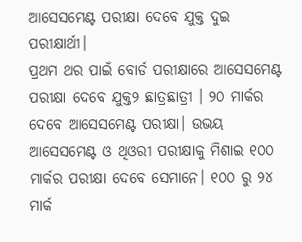ଆସେସମେଣ୍ଟ ପରୀକ୍ଷା ଦେବେ ଯୁକ୍ତ ଦୁଇ ପରୀକ୍ଷାର୍ଥୀ।
ପ୍ରଥମ ଥର ପାଇଁ ବୋର୍ଡ ପରୀକ୍ଷାରେ ଆସେସମେଣ୍ଟ ପରୀକ୍ଷା ଦେବେ ଯୁକ୍ତ୨ ଛାତ୍ରଛାତ୍ରୀ । ୨୦ ମାର୍କର ଦେବେ ଆସେସମେଣ୍ଟ ପରୀକ୍ଷା। ଉଭୟ ଆସେସମେଣ୍ଟ ଓ ଥିଓରୀ ପରୀକ୍ଷାକୁ ମିଶାଇ ୧୦୦ ମାର୍କର ପରୀକ୍ଷା ଦେବେ ସେମାନେ। ୧୦୦ ରୁ ୨୪ ମାର୍କ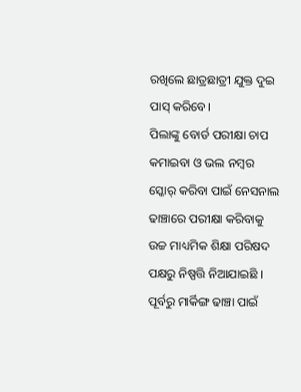ରଖିଲେ ଛାତ୍ରଛାତ୍ରୀ ଯୁକ୍ତ ଦୁଇ ପାସ୍ କରିବେ।
ପିଲାଙ୍କୁ ବୋର୍ଡ ପରୀକ୍ଷା ଚାପ କମାଇବା ଓ ଭଲ ନମ୍ବର ସ୍କୋର୍ କରିବା ପାଇଁ ନେସନାଲ ଢାଞ୍ଚାରେ ପରୀକ୍ଷା କରିବାକୁ ଉଚ୍ଚ ମାଧ୍ୟମିକ ଶିକ୍ଷା ପରିଷଦ ପକ୍ଷରୁ ନିଷ୍ପତ୍ତି ନିଆଯାଇଛି । ପୂର୍ବରୁ ମାର୍କିଙ୍ଗ ଢାଞ୍ଚା ପାଇଁ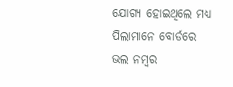ଯୋଗ୍ୟ ହୋଇଥିଲେ ମଧ୍ୟ ପିଲାମାନେ ବୋର୍ଡରେ ଭଲ ନମ୍ବର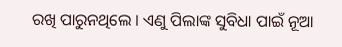ରଖି ପାରୁନଥିଲେ । ଏଣୁ ପିଲାଙ୍କ ସୁବିଧା ପାଇଁ ନୂଆ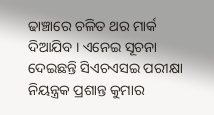ଢାଞ୍ଚାରେ ଚଳିତ ଥର ମାର୍କ ଦିଆଯିବ । ଏନେଇ ସୂଚନା ଦେଇଛନ୍ତି ସିଏଚଏସଇ ପରୀକ୍ଷା ନିୟନ୍ତ୍ରକ ପ୍ରଶାନ୍ତ କୁମାର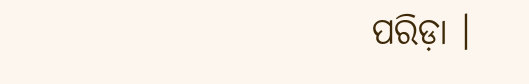ପରିଡ଼ା ।